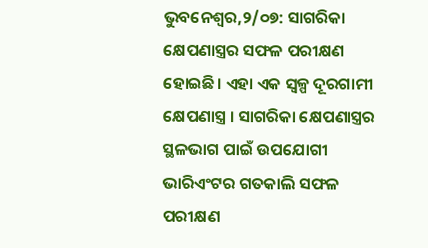ଭୁବନେଶ୍ୱର,୨/୦୭: ସାଗରିକା କ୍ଷେପଣାସ୍ତ୍ରର ସଫଳ ପରୀକ୍ଷଣ ହୋଇଛି। ଏହା ଏକ ସ୍ୱଳ୍ପ ଦୂରଗାମୀ କ୍ଷେପଣାସ୍ତ୍ର । ସାଗରିକା କ୍ଷେପଣାସ୍ତ୍ରର ସ୍ଥଳଭାଗ ପାଇଁ ଉପଯୋଗୀ ଭାରିଏଂଟର ଗତକାଲି ସଫଳ ପରୀକ୍ଷଣ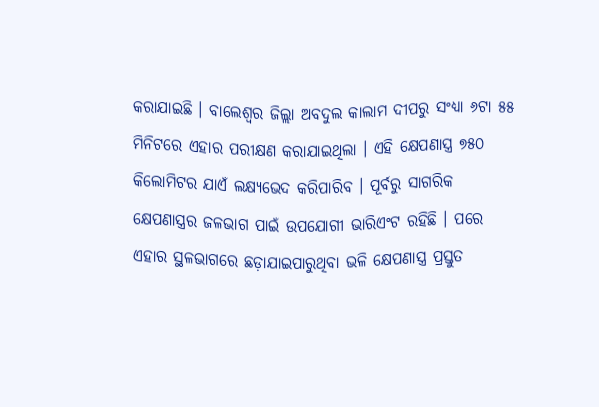କରାଯାଇଛି । ବାଲେଶ୍ୱର ଜିଲ୍ଲା ଅବଦୁଲ କାଲାମ ଦୀପରୁ ସଂଧ୍ୟା ୬ଟା ୫୫ ମିନିଟରେ ଏହାର ପରୀକ୍ଷଣ କରାଯାଇଥିଲା । ଏହି କ୍ଷେପଣାସ୍ତ୍ର ୭୫୦ କିଲୋମିଟର ଯାଏଁ ଲକ୍ଷ୍ୟଭେଦ କରିପାରିବ । ପୂର୍ବରୁ ସାଗରିକ କ୍ଷେପଣାସ୍ତ୍ରର ଜଳଭାଗ ପାଇଁ ଉପଯୋଗୀ ଭାରିଏଂଟ ରହିଛି । ପରେ ଏହାର ସ୍ଥଳଭାଗରେ ଛଡ଼ାଯାଇପାରୁଥିବା ଭଳି କ୍ଷେପଣାସ୍ତ୍ର ପ୍ରସ୍ତୁତ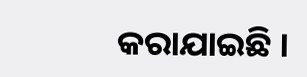କରାଯାଇଛି ।